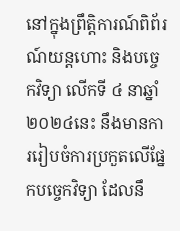នៅក្នុងព្រឹត្តិការណ៍ពិព័រណ៍យន្តហោះ និងបច្ចេកវិទ្យា លើកទី ៤ នាឆ្នាំ ២០២៤នេះ នឹងមានការរៀបចំការប្រកួតលើផ្នែកបច្ចេកវិទ្យា ដែលនឹ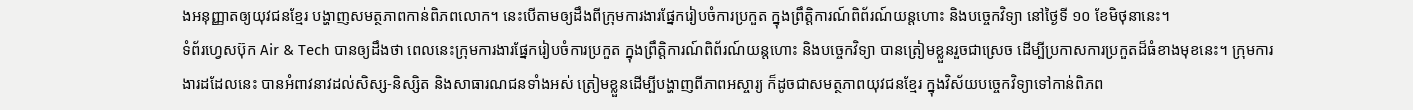ងអនុញ្ញាតឲ្យយុវជនខ្មែរ បង្ហាញសមត្ថភាពកាន់ពិភពលោក។ នេះបើតាមឲ្យដឹងពីក្រុមការងារផ្នែករៀបចំការប្រកួត ក្នុងព្រឹត្តិការណ៍ពិព័រណ៍យន្តហោះ និងបច្ចេកវិទ្យា នៅថ្ងៃទី ១០ ខែមិថុនានេះ។
ទំព័រហ្វេសប៊ុក Air & Tech បានឲ្យដឹងថា ពេលនេះក្រុមការងារផ្នែករៀបចំការប្រកួត ក្នុងព្រឹត្តិការណ៍ពិព័រណ៍យន្តហោះ និងបច្ចេកវិទ្យា បានត្រៀមខ្លួនរួចជាស្រេច ដើម្បីប្រកាសការប្រកួតដ៏ធំខាងមុខនេះ។ ក្រុមការងារដដែលនេះ បានអំពាវនាវដល់សិស្ស-និស្សិត និងសាធារណជនទាំងអស់ ត្រៀមខ្លួនដើម្បីបង្ហាញពីភាពអស្ចារ្យ ក៏ដូចជាសមត្ថភាពយុវជនខ្មែរ ក្នុងវិស័យបច្ចេកវិទ្យាទៅកាន់ពិភព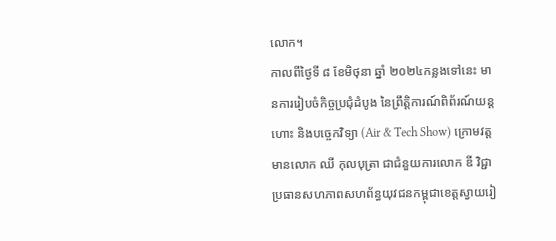លោក។
កាលពីថ្ងៃទី ៨ ខែមិថុនា ឆ្នាំ ២០២៤កន្លងទៅនេះ មានការរៀបចំកិច្ចប្រជុំដំបូង នៃព្រឹត្តិការណ៍ពិព័រណ៍យន្តហោះ និងបច្ចេកវិទ្យា (Air & Tech Show) ក្រោមវត្តមានលោក ឈី កុលបុត្រា ជាជំនួយការលោក ឌី វិជ្ជា ប្រធានសហភាពសហព័ន្ធយុវជនកម្ពុជាខេត្តស្វាយរៀ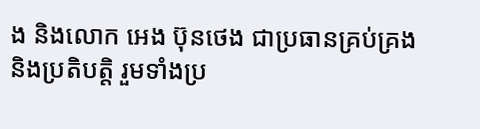ង និងលោក អេង ប៊ុនថេង ជាប្រធានគ្រប់គ្រង និងប្រតិបត្តិ រួមទាំងប្រ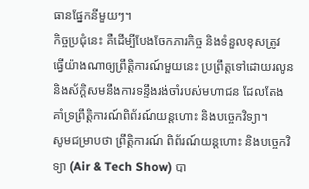ធានផ្នែកនីមួយៗ។
កិច្ចប្រជុំនេះ គឺដើម្បីបែងចែកភារកិច្ច និងទំនួលខុសត្រូវ ធ្វើយ៉ាងណាឲ្យព្រឹត្តិការណ៍មួយនេះ ប្រព្រឹត្តទៅដោយរលូន និងស័ក្ដិសមនឹងការទន្ទឹងរង់ចាំរបស់មហាជន ដែលតែងគាំទ្រព្រឹត្តិការណ៍ពិព័រណ៍យន្តហោះ និងបច្ចេកវិទ្យា។
សូមជម្រាបថា ព្រឹត្តិការណ៍ ពិព័រណ៍យន្តហោះ និងបច្ចេកវិទ្យា (Air & Tech Show) បា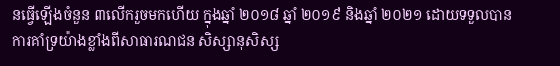នធ្វើឡើងចំនួន ៣លើករួចមកហើយ ក្នុងឆ្នាំ ២០១៨ ឆ្នាំ ២០១៩ និងឆ្នាំ ២០២១ ដោយទទួលបានការគាំទ្រយ៉ាងខ្លាំងពីសាធារណជន សិស្សានុសិស្ស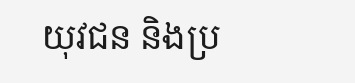យុវជន និងប្រ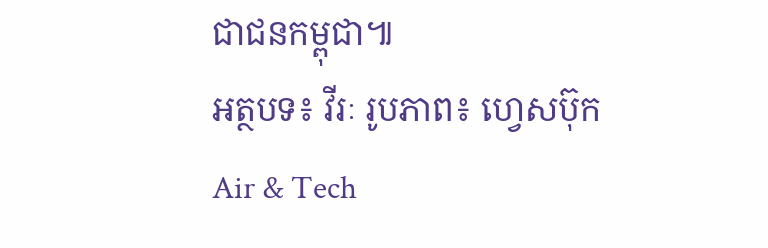ជាជនកម្ពុជា៕
អត្ថបទ៖ វីរៈ រូបភាព៖ ហ្វេសប៊ុក Air & Tech